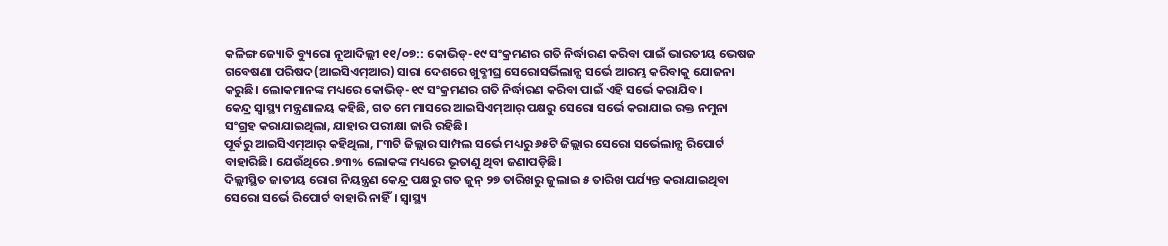କଳିଙ୍ଗ ଜ୍ୟୋତି ବ୍ୟୁରୋ ନୂଆଦିଲ୍ଲୀ ୧୧/୦୭:: କୋଭିଡ୍-୧୯ ସଂକ୍ରମଣର ଗତି ନିର୍ଦ୍ଧାରଣ କରିବା ପାଇଁ ଭାରତୀୟ ଭେଷଜ ଗବେଷଣା ପରିଷଦ(ଆଇସିଏମ୍ଆର) ସାରା ଦେଶରେ ଖୁବ୍ଶୀଘ୍ର ସେରୋସର୍ଭିଲାନ୍ସ ସର୍ଭେ ଆରମ୍ଭ କରିବାକୁ ଯୋଜନା କରୁଛି। ଲୋକମାନଙ୍କ ମଧ୍ୟରେ କୋଭିଡ୍-୧୯ ସଂକ୍ରମଣର ଗତି ନିର୍ଦ୍ଧାରଣ କରିବା ପାଇଁ ଏହି ସର୍ଭେ କରାଯିବ।
କେନ୍ଦ୍ର ସ୍ୱାସ୍ଥ୍ୟ ମନ୍ତ୍ରଣାଳୟ କହିଛି, ଗତ ମେ ମାସରେ ଆଇସିଏମ୍ଆର୍ ପକ୍ଷରୁ ସେରୋ ସର୍ଭେ କରାଯାଇ ରକ୍ତ ନମୁନା ସଂଗ୍ରହ କରାଯାଇଥିଲା, ଯାହାର ପରୀକ୍ଷା ଜାରି ରହିଛି।
ପୂର୍ବରୁ ଆଇସିଏମ୍ଆର୍ କହିଥିଲା, ୮୩ଟି ଜିଲ୍ଲାର ସାମ୍ପଲ ସର୍ଭେ ମଧ୍ୟରୁ ୬୫ଟି ଜିଲ୍ଲାର ସେରୋ ସର୍ଭେଲାନ୍ସ ରିପୋର୍ଟ ବାହାରିଛି। ଯେଉଁଥିରେ .୭୩% ଲୋକଙ୍କ ମଧ୍ୟରେ ଭୂତାଣୁ ଥିବା ଜଣାପଡ଼ିଛି।
ଦିଲ୍ଲୀସ୍ଥିତ ଜାତୀୟ ରୋଗ ନିୟନ୍ତ୍ରଣ କେନ୍ଦ୍ର ପକ୍ଷରୁ ଗତ ଜୁନ୍ ୨୭ ତାରିଖରୁ ଜୁଲାଇ ୫ ତାରିଖ ପର୍ଯ୍ୟନ୍ତ କରାଯାଇଥିବା ସେରୋ ସର୍ଭେ ରିପୋର୍ଟ ବାହାରି ନାହିଁ। ସ୍ୱାସ୍ଥ୍ୟ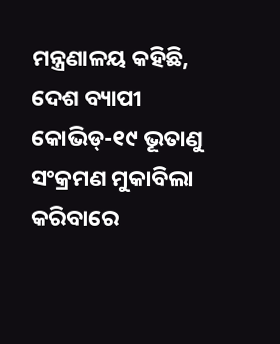ମନ୍ତ୍ରଣାଳୟ କହିଛି, ଦେଶ ବ୍ୟାପୀ କୋଭିଡ୍-୧୯ ଭୂତାଣୁ ସଂକ୍ରମଣ ମୁକାବିଲା କରିବାରେ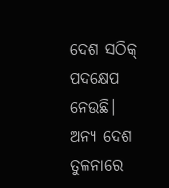ଦେଶ ସଠିକ୍ ପଦକ୍ଷେପ ନେଉଛି। ଅନ୍ୟ ଦେଶ ତୁଳନାରେ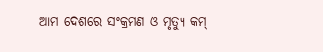ଆମ ଦେଶରେ ସଂକ୍ରମଣ ଓ ମୃତ୍ୟୁ କମ୍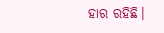ହାର ରହିଛି।